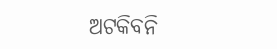ଅଟକିବନି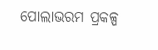ପୋଲାଭରମ ପ୍ରକଳ୍ପ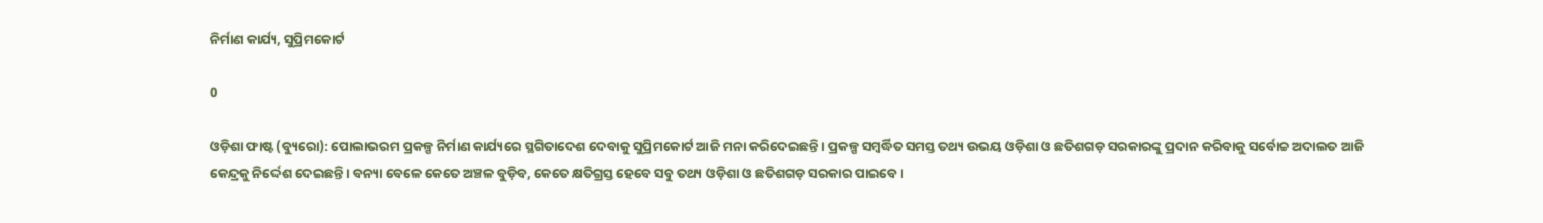ନିର୍ମାଣ କାର୍ଯ୍ୟ, ସୁପ୍ରିମକୋର୍ଟ

0

ଓଡ଼ିଶା ଫାଷ୍ଟ (ବ୍ୟୁରୋ): ପୋଲାଭରମ ପ୍ରକଳ୍ପ ନିର୍ମାଣ କାର୍ଯ୍ୟରେ ସ୍ଥଗିତାଦେଶ ଦେବାକୁ ସୁପ୍ରିମକୋର୍ଟ ଆଜି ମନା କରିଦେଇଛନ୍ତି । ପ୍ରକଳ୍ପ ସମ୍ବର୍ଦ୍ଧିତ ସମସ୍ତ ତଥ୍ୟ ଉଭୟ ଓଡ଼ିଶା ଓ ଛତିଶଗଡ଼ ସରକାରଙ୍କୁ ପ୍ରଦାନ କରିବାକୁ ସର୍ବୋଚ୍ଚ ଅଦାଲତ ଆଜି କେନ୍ଦ୍ରକୁ ନିର୍ଦ୍ଦେଶ ଦେଇଛନ୍ତି । ବନ୍ୟା ବେଳେ କେତେ ଅଞ୍ଚଳ ବୁଡ଼ିବ, କେତେ କ୍ଷତିଗ୍ରସ୍ତ ହେବେ ସବୁ ତଥ୍ୟ ଓଡ଼ିଶା ଓ ଛତିଶଗଡ଼ ସରକାର ପାଇବେ ।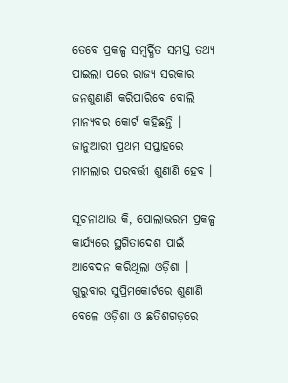ତେବେ ପ୍ରକଳ୍ପ ସମ୍ବର୍ଦ୍ଧିତ ସମସ୍ତ ତଥ୍ୟ ପାଇଲା ପରେ ରାଜ୍ୟ ସରକାର ଜନଶୁଣାଣି କରିପାରିବେ ବୋଲି ମାନ୍ୟବର କୋର୍ଟ କହିଛନ୍ତି । ଜାନୁଆରୀ ପ୍ରଥମ ସପ୍ତାହରେ ମାମଲାର ପରବର୍ତ୍ତୀ ଶୁଣାଣି ହେବ ।

ସୂଚନାଥାଉ କି, ପୋଲାଭରମ ପ୍ରକଳ୍ପ କାର୍ଯ୍ୟରେ ସ୍ଥଗିତାଦେଶ ପାଇଁ ଆବେଦନ କରିଥିଲା ଓଡ଼ିଶା । ଗୁରୁବାର ସୁପ୍ରିମକୋର୍ଟରେ ଶୁଣାଣି ବେଳେ ଓଡ଼ିଶା ଓ ଛତିଶଗଡ଼ରେ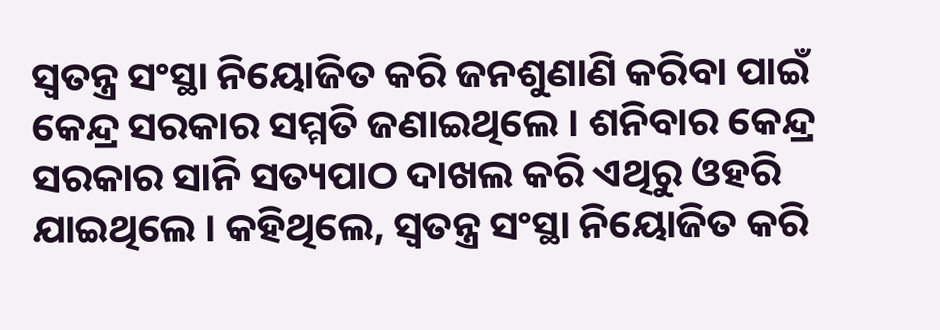ସ୍ବତନ୍ତ୍ର ସଂସ୍ଥା ନିୟୋଜିତ କରି ଜନଶୁଣାଣି କରିବା ପାଇଁ କେନ୍ଦ୍ର ସରକାର ସମ୍ମତି ଜଣାଇଥିଲେ । ଶନିବାର କେନ୍ଦ୍ର ସରକାର ସାନି ସତ୍ୟପାଠ ଦାଖଲ କରି ଏଥିରୁ ଓହରି ଯାଇଥିଲେ । କହିଥିଲେ, ସ୍ବତନ୍ତ୍ର ସଂସ୍ଥା ନିୟୋଜିତ କରି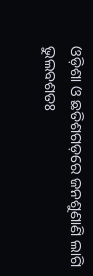ଓଡ଼ିଶା ଓ ଛତିଶଗଡ଼ରେ ଜନଶୁଣାଣି ଲାଗି ଭୁଲବଶତଃ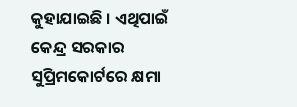କୁହାଯାଇଛି । ଏଥିପାଇଁ କେନ୍ଦ୍ର ସରକାର ସୁପ୍ରିମକୋର୍ଟରେ କ୍ଷମା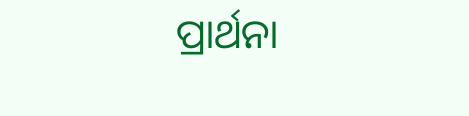ପ୍ରାର୍ଥନା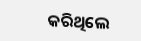କରିଥିଲେ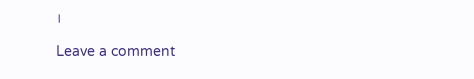।

Leave a comment